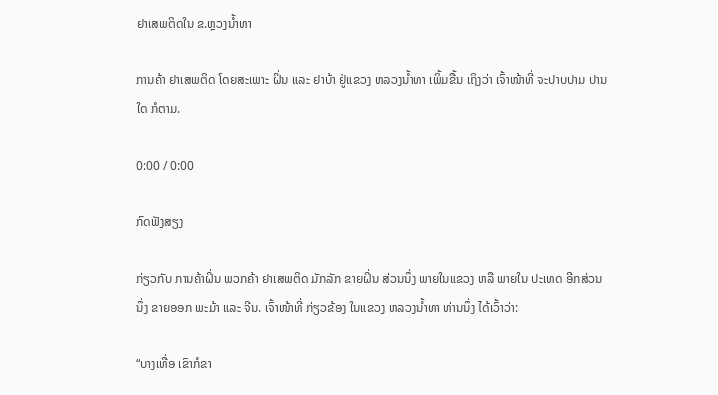ຢາເສພຕິດໃນ ຂ.ຫຼວງນ້ຳທາ

ການຄ້າ ຢາເສພຕິດ ໂດຍສະເພາະ ຝິ່ນ ແລະ ຢາບ້າ ຢູ່ແຂວງ ຫລວງນ້ຳທາ ເພິ້ມຂື້ນ ເຖິງວ່າ ເຈົ້າໜ້າທີ່ ຈະປາບປາມ ປານໃດ ກໍຕາມ.

0:00 / 0:00

ກົດຟັງສຽງ

ກ່ຽວກັບ ການຄ້າຝິ່ນ ພວກຄ້າ ຢາເສພຕິດ ມັກລັກ ຂາຍຝິ່ນ ສ່ວນນຶ່ງ ພາຍໃນແຂວງ ຫລື ພາຍໃນ ປະເທດ ອີກສ່ວນນຶ່ງ ຂາຍອອກ ພະມ້າ ແລະ ຈີນ. ເຈົ້າໜ້າທີ່ ກ່ຽວຂ້ອງ ໃນແຂວງ ຫລວງນ້ຳທາ ທ່ານນຶ່ງ ໄດ້ເວົ້າວ່າ:

“ບາງເທື່ອ ເຂົາກໍຂາ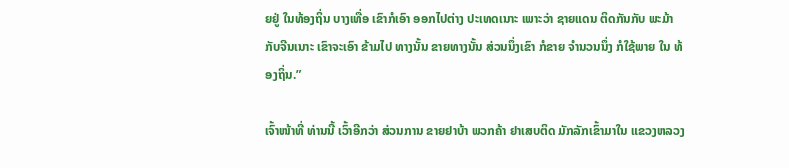ຍຢູ່ ໃນທ້ອງຖິ່ນ ບາງເທື່ອ ເຂົາກໍເອົາ ອອກໄປຕ່າງ ປະເທດເນາະ ເພາະວ່າ ຊາຍແດນ ຕິດກັນກັບ ພະມ້າ ກັບຈີນເນາະ ເຂົາຈະເອົາ ຂ້າມໄປ ທາງນັ້ນ ຂາຍທາງນັ້ນ ສ່ວນນຶ່ງເຂົາ ກໍຂາຍ ຈຳນວນນຶ່ງ ກໍໃຊ້ພາຍ ໃນ ທ້ອງຖິ່ນ.”

ເຈົ້າໜ້າທີ່ ທ່ານນີ້ ເວົ້າອີກວ່າ ສ່ວນການ ຂາຍຢາບ້າ ພວກຄ້າ ຢາເສບຕິດ ມັກລັກເຂົ້າມາໃນ ແຂວງຫລວງ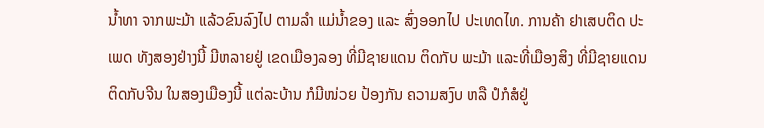ນ້ຳທາ ຈາກພະມ້າ ແລ້ວຂົນລົງໄປ ຕາມລຳ ແມ່ນ້ຳຂອງ ແລະ ສົ່ງອອກໄປ ປະເທດໄທ. ການຄ້າ ຢາເສບຕິດ ປະເພດ ທັງສອງຢ່າງນີ້ ມີຫລາຍຢູ່ ເຂດເມືອງລອງ ທີ່ມີຊາຍແດນ ຕິດກັບ ພະມ້າ ແລະທີ່ເມືອງສິງ ທີ່ມີຊາຍແດນ ຕິດກັບຈີນ ໃນສອງເມືອງນີ້ ແຕ່ລະບ້ານ ກໍມີໜ່ວຍ ປ້ອງກັນ ຄວາມສງົບ ຫລື ປໍກໍສໍຢູ່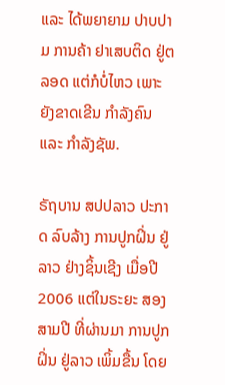ແລະ ໄດ້ພຍາຍາມ ປາບປາມ ການຄ້າ ຢາເສບຕິດ ຢູ່ຕລອດ ແຕ່ກໍບໍ່ໄຫວ ເພາະຍັງຂາດເຂີນ ກຳລັງຄົນ ແລະ ກຳລັງຊັພ.

ຣັຖບານ ສປປລາວ ປະກາດ ລົບລ້າງ ການປູກຝິ່ນ ຢູ່ລາວ ຢ່າງຊິ້ນເຊີງ ເມື່ອປີ 2006 ແຕ່ໃນຣະຍະ ສອງສາມປີ ທີ່ຜ່ານມາ ການປູກຝິ່ນ ຢູ່ລາວ ເພິ້ມຂື້ນ ໂດຍ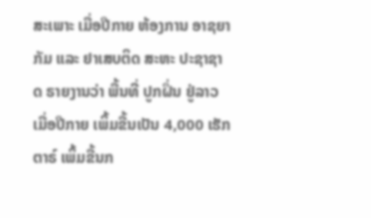ສະເພາະ ເມື່ອປີກາຍ ຫ້ອງການ ອາຊຍາກັມ ແລະ ຢາເສບຕິດ ສະຫະ ປະຊາຊາດ ຣາຍງານວ່າ ພື້ນທີ່ ປູກຝິ່ນ ຢູ່ລາວ ເມື່ອປີກາຍ ເພິ້ມຂື້ນເປັນ 4,000 ເຮັກຕາຣ໌ ເພິ້ມຂື້ນກ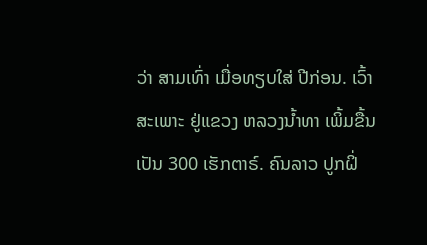ວ່າ ສາມເທົ່າ ເມື່ອທຽບໃສ່ ປີກ່ອນ. ເວົ້າສະເພາະ ຢູ່ແຂວງ ຫລວງນ້ຳທາ ເພິ້ມຂື້ນເປັນ 300 ເຮັກຕາຣ໌. ຄົນລາວ ປູກຝິ່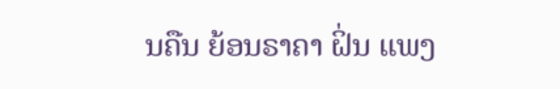ນຄືນ ຍ້ອນຣາຄາ ຝິ່ນ ແພງ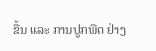ຂື້ນ ແລະ ການປູກພືດ ຢ່າງ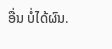ອື່ນ ບໍ່ໄດ້ຜົນ.